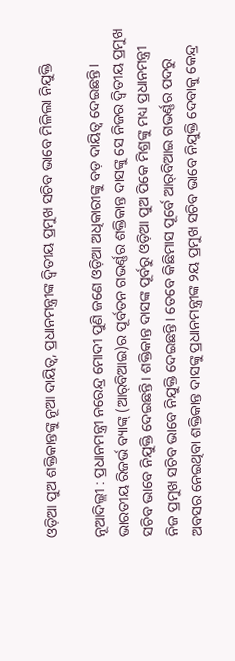ଓଡ଼ିଆ ପୁଅ ଶକ୍ତିକାନ୍ତଙ୍କୁ ନୂଆ ଦାୟିତ୍ୱ, ପ୍ରଧାନମନ୍ତ୍ରୀଙ୍କ ଦ୍ୱିତୀୟ ପ୍ରମୁଖ ସଚିବ ଭାବେ ମିଳିଲା ନିଯୁକ୍ତି

ନୂଆଦିଲ୍ଲୀ : ପ୍ରଧାନମନ୍ତ୍ରୀ ନରେନ୍ଦ୍ର ମୋଦୀ ପୁଣି ଜଣେ ଓଡ଼ିଆ ଅଧିକାରୀଙ୍କୁ ବଡ଼ ଦାୟିତ୍ୱ ଦେଇଛନ୍ତି। ଭାରତୀୟ ରିଜର୍ଭ ବ୍ୟାଙ୍କ୍ (ଆର୍‌ବିଆଇ)ର ପୂର୍ବତନ ଗଭର୍ଣ୍ଣର ଶକ୍ତିକାନ୍ତ ଦାସଙ୍କୁ ସେ ନିଜର ଦ୍ୱିତୀୟ ପ୍ରମୁଖ ସଚିବ ଭାବେ ନିଯୁକ୍ତି ଦେଇଛନ୍ତି। ଶକ୍ତିକାନ୍ତ ଦାସଙ୍କ ପୂର୍ବରୁ ଓଡ଼ିଆ ପୁଅ ପିକେ ମିଶ୍ରଙ୍କୁ ମଧ୍ୟ ପ୍ରଧାନମନ୍ତ୍ରୀ ନିଜ ପ୍ରମୁଖ ସଚିବ ଭାବେ ନିଯୁକ୍ତି ଦେଇଛନ୍ତି। ତେବେ କିଛିମାସ ପୂର୍ବେ ଆର୍‌ବିଆଇ ଗଭର୍ଣ୍ଣର ପଦରୁ ଅବସର ନେଇଥିବା ଶକ୍ତିକାନ୍ତ ଦାସଙ୍କୁ ପ୍ରଧାନମନ୍ତ୍ରୀଙ୍କ ୨ୟ ପ୍ରମୁଖ ସଚିବ ଭାବେ ନିଯୁକ୍ତି ଦେବାକୁ କେନ୍ଦ୍ର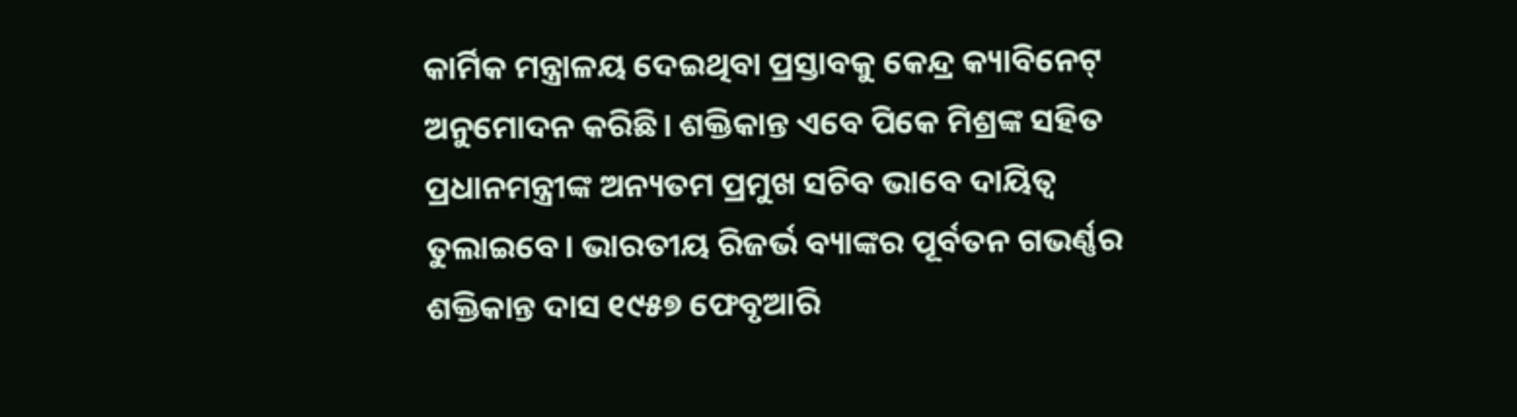କାର୍ମିକ ମନ୍ତ୍ରାଳୟ ଦେଇଥିବା ପ୍ରସ୍ତାବକୁ କେନ୍ଦ୍ର କ୍ୟାବିନେଟ୍ ଅନୁମୋଦନ କରିଛି। ଶକ୍ତିକାନ୍ତ ଏବେ ପିକେ ମିଶ୍ରଙ୍କ ସହିତ ପ୍ରଧାନମନ୍ତ୍ରୀଙ୍କ ଅନ୍ୟତମ ପ୍ରମୁଖ ସଚିବ ଭାବେ ଦାୟିତ୍ୱ ତୁଲାଇବେ। ଭାରତୀୟ ରିଜର୍ଭ ବ୍ୟାଙ୍କର ପୂର୍ବତନ ଗଭର୍ଣ୍ଣର ଶକ୍ତିକାନ୍ତ ଦାସ ୧୯୫୭ ଫେବୃଆରି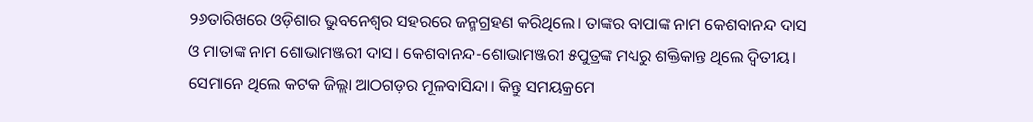୨୬ତାରିଖରେ ଓଡ଼ିଶାର ଭୁବନେଶ୍ୱର ସହରରେ ଜନ୍ମଗ୍ରହଣ କରିଥିଲେ। ତାଙ୍କର ବାପାଙ୍କ ନାମ କେଶବାନନ୍ଦ ଦାସ ଓ ମାତାଙ୍କ ନାମ ଶୋଭାମଞ୍ଜରୀ ଦାସ। କେଶବାନନ୍ଦ-ଶୋଭାମଞ୍ଜରୀ ୫ପୁତ୍ରଙ୍କ ମଧ୍ୟରୁ ଶକ୍ତିକାନ୍ତ ଥିଲେ ଦ୍ୱିତୀୟ। ସେମାନେ ଥିଲେ କଟକ ଜିଲ୍ଲା ଆଠଗଡ଼ର ମୂଳବାସିନ୍ଦା। କିନ୍ତୁ ସମୟକ୍ରମେ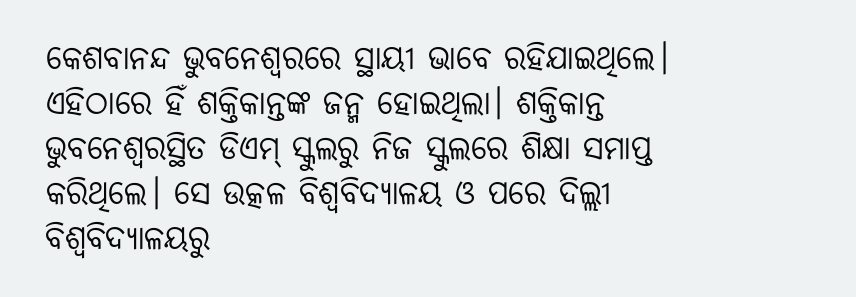କେଶବାନନ୍ଦ ଭୁବନେଶ୍ୱରରେ ସ୍ଥାୟୀ ଭାବେ ରହିଯାଇଥିଲେ। ଏହିଠାରେ ହିଁ ଶକ୍ତିକାନ୍ତଙ୍କ ଜନ୍ମ ହୋଇଥିଲା। ଶକ୍ତିକାନ୍ତ ଭୁବନେଶ୍ୱରସ୍ଥିତ ଡିଏମ୍ ସ୍କୁଲରୁ ନିଜ ସ୍କୁଲରେ ଶିକ୍ଷା ସମାପ୍ତ କରିଥିଲେ। ସେ ଉତ୍କଳ ବିଶ୍ୱବିଦ୍ୟାଳୟ ଓ ପରେ ଦିଲ୍ଲୀ ବିଶ୍ୱବିଦ୍ୟାଳୟରୁ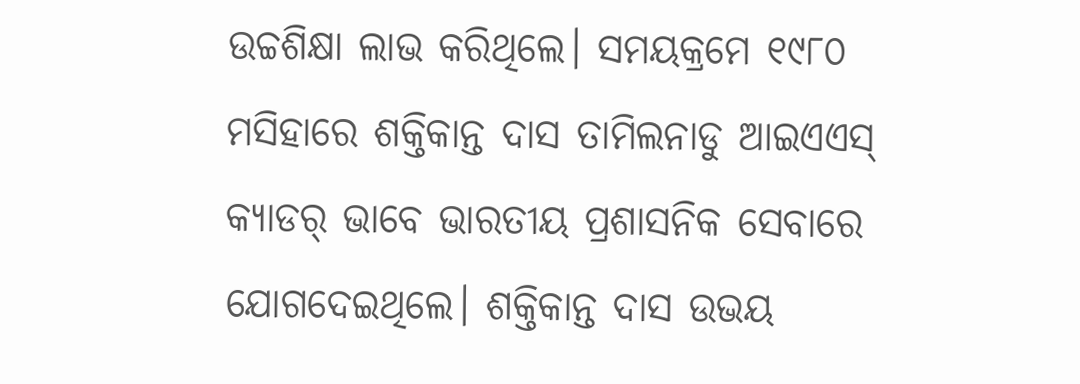ଉଚ୍ଚଶିକ୍ଷା ଲାଭ କରିଥିଲେ। ସମୟକ୍ରମେ ୧୯୮୦ ମସିହାରେ ଶକ୍ତିକାନ୍ତ ଦାସ ତାମିଲନାଡୁ ଆଇଏଏସ୍ କ୍ୟାଡର୍ ଭାବେ ଭାରତୀୟ ପ୍ରଶାସନିକ ସେବାରେ ଯୋଗଦେଇଥିଲେ। ଶକ୍ତିକାନ୍ତ ଦାସ ଉଭୟ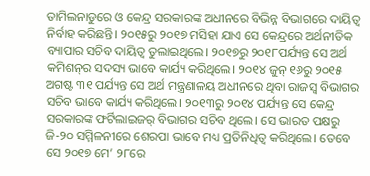ତାମିଲନାଡୁରେ ଓ କେନ୍ଦ୍ର ସରକାରଙ୍କ ଅଧୀନରେ ବିଭିନ୍ନ ବିଭାଗରେ ଦାୟିତ୍ୱ ନିର୍ବାହ କରିଛନ୍ତି। ୨୦୧୫ରୁ ୨୦୧୭ ମସିହା ଯାଏ ସେ କେନ୍ଦ୍ରରେ ଅର୍ଥନୀତିକ ବ୍ୟାପାର ସଚିବ ଦାୟିତ୍ୱ ତୁଲାଇଥିଲେ। ୨୦୧୭ରୁ ୨୦୧୮ପର୍ଯ୍ୟନ୍ତ ସେ ଅର୍ଥ କମିଶନ୍‌ର ସଦସ୍ୟ ଭାବେ କାର୍ଯ୍ୟ କରିଥିଲେ। ୨୦୧୪ ଜୁନ୍ ୧୬ରୁ ୨୦୧୫ ଅଗଷ୍ଟ ୩୧ ପର୍ଯ୍ୟନ୍ତ ସେ ଅର୍ଥ ମନ୍ତ୍ରଣାଳୟ ଅଧୀନରେ ଥିବା ରାଜସ୍ୱ ବିଭାଗର ସଚିବ ଭାବେ କାର୍ଯ୍ୟ କରିଥିଲେ। ୨୦୧୩ରୁ ୨୦୧୪ ପର୍ଯ୍ୟନ୍ତ ସେ କେନ୍ଦ୍ର ସରକାରଙ୍କ ଫର୍ଟିଲାଇଜର୍ ବିଭାଗର ସଚିବ ଥିଲେ। ସେ ଭାରତ ପକ୍ଷରୁ ଜି-୨୦ ସମ୍ମିଳନୀରେ ଶେରପା ଭାବେ ମଧ୍ୟ ପ୍ରତିନିଧିତ୍ୱ କରିଥିଲେ। ତେବେ ସେ ୨୦୧୭ ମେ’ ୨୮ରେ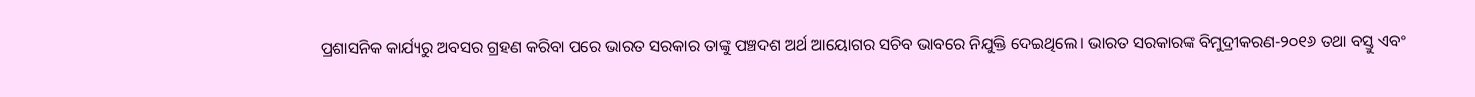ପ୍ରଶାସନିକ କାର୍ଯ୍ୟରୁ ଅବସର ଗ୍ରହଣ କରିବା ପରେ ଭାରତ ସରକାର ତାଙ୍କୁ ପଞ୍ଚଦଶ ଅର୍ଥ ଆୟୋଗର ସଚିବ ଭାବରେ ନିଯୁକ୍ତି ଦେଇଥିଲେ। ଭାରତ ସରକାରଙ୍କ ବିମୁଦ୍ରୀକରଣ-୨୦୧୬ ତଥା ବସ୍ତୁ ଏବଂ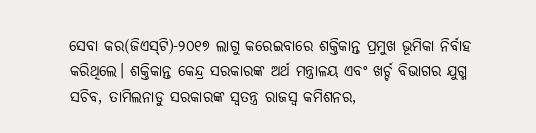ସେବା କର(ଜିଏସ୍‌ଟି)-୨୦୧୭ ଲାଗୁ କରେଇବାରେ ଶକ୍ତିକାନ୍ତ ପ୍ରମୁଖ ଭୂମିକା ନିର୍ବାହ କରିଥିଲେ। ଶକ୍ତିକାନ୍ତ କେନ୍ଦ୍ର ସରକାରଙ୍କ ଅର୍ଥ ମନ୍ତ୍ରାଳୟ ଏବଂ ଖର୍ଚ୍ଚ ବିଭାଗର ଯୁଗ୍ମ ସଚିବ, ତାମିଲନାଡୁ ସରକାରଙ୍କ ସ୍ୱତନ୍ତ୍ର ରାଜସ୍ୱ କମିଶନର,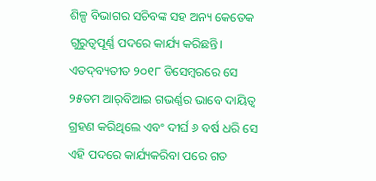ଶିଳ୍ପ ବିଭାଗର ସଚିବଙ୍କ ସହ ଅନ୍ୟ କେତେକ ଗୁରୁତ୍ୱପୂର୍ଣ୍ଣ ପଦରେ କାର୍ଯ୍ୟ କରିଛନ୍ତି। ଏତଦ୍‌ବ୍ୟତୀତ ୨୦୧୮ ଡିସେମ୍ବରରେ ସେ ୨୫ତମ ଆର୍‌ବିଆଇ ଗଭର୍ଣ୍ଣର ଭାବେ ଦାୟିତ୍ୱ ଗ୍ରହଣ କରିଥିଲେ ଏବଂ ଦୀର୍ଘ ୬ ବର୍ଷ ଧରି ସେ ଏହି ପଦରେ କାର୍ଯ୍ୟକରିବା ପରେ ଗତ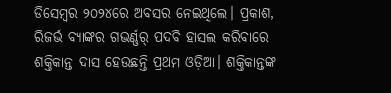ଡିସେମ୍ବର ୨୦୨୪ରେ ଅବସର ନେଇଥିଲେ। ପ୍ରକାଶ, ରିଜର୍ଭ ବ୍ୟାଙ୍କର ଗଭର୍ଣ୍ଣର୍ ପଦବି ହାସଲ କରିବାରେ ଶକ୍ତିକାନ୍ତ ଦାସ ହେଉଛନ୍ତି ପ୍ରଥମ ଓଡ଼ିଆ। ଶକ୍ତିକାନ୍ତଙ୍କ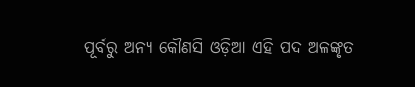ପୂର୍ବରୁ ଅନ୍ୟ କୌଣସି ଓଡ଼ିଆ ଏହି ପଦ ଅଳଙ୍କୃତ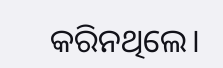କରିନଥିଲେ।